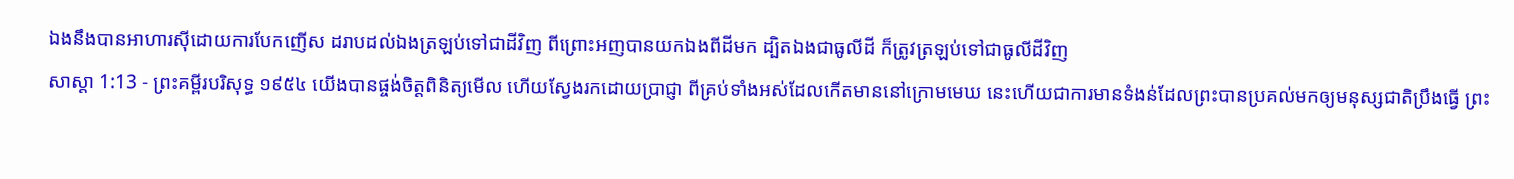ឯងនឹងបានអាហារស៊ីដោយការបែកញើស ដរាបដល់ឯងត្រឡប់ទៅជាដីវិញ ពីព្រោះអញបានយកឯងពីដីមក ដ្បិតឯងជាធូលីដី ក៏ត្រូវត្រឡប់ទៅជាធូលីដីវិញ
សាស្តា 1:13 - ព្រះគម្ពីរបរិសុទ្ធ ១៩៥៤ យើងបានផ្ចង់ចិត្តពិនិត្យមើល ហើយស្វែងរកដោយប្រាជ្ញា ពីគ្រប់ទាំងអស់ដែលកើតមាននៅក្រោមមេឃ នេះហើយជាការមានទំងន់ដែលព្រះបានប្រគល់មកឲ្យមនុស្សជាតិប្រឹងធ្វើ ព្រះ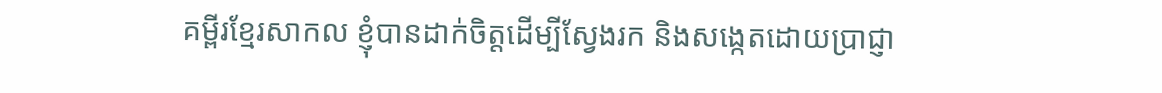គម្ពីរខ្មែរសាកល ខ្ញុំបានដាក់ចិត្តដើម្បីស្វែងរក និងសង្កេតដោយប្រាជ្ញា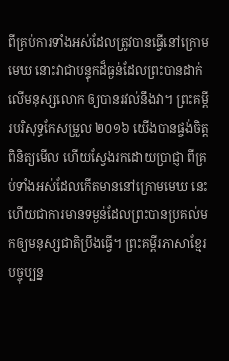ពីគ្រប់ការទាំងអស់ដែលត្រូវបានធ្វើនៅក្រោមមេឃ នោះវាជាបន្ទុកដ៏ធ្ងន់ដែលព្រះបានដាក់លើមនុស្សលោក ឲ្យបានរវល់នឹងវា។ ព្រះគម្ពីរបរិសុទ្ធកែសម្រួល ២០១៦ យើងបានផ្ចង់ចិត្តពិនិត្យមើល ហើយស្វែងរកដោយប្រាជ្ញា ពីគ្រប់ទាំងអស់ដែលកើតមាននៅក្រោមមេឃ នេះហើយជាការមានទម្ងន់ដែលព្រះបានប្រគល់មកឲ្យមនុស្សជាតិប្រឹងធ្វើ។ ព្រះគម្ពីរភាសាខ្មែរបច្ចុប្បន្ន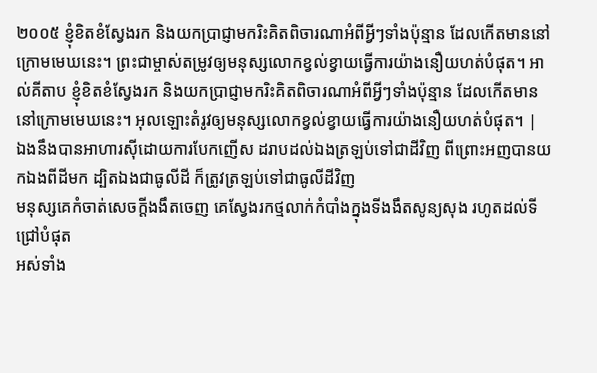២០០៥ ខ្ញុំខិតខំស្វែងរក និងយកប្រាជ្ញាមករិះគិតពិចារណាអំពីអ្វីៗទាំងប៉ុន្មាន ដែលកើតមាននៅក្រោមមេឃនេះ។ ព្រះជាម្ចាស់តម្រូវឲ្យមនុស្សលោកខ្វល់ខ្វាយធ្វើការយ៉ាងនឿយហត់បំផុត។ អាល់គីតាប ខ្ញុំខិតខំស្វែងរក និងយកប្រាជ្ញាមករិះគិតពិចារណាអំពីអ្វីៗទាំងប៉ុន្មាន ដែលកើតមាននៅក្រោមមេឃនេះ។ អុលឡោះតំរូវឲ្យមនុស្សលោកខ្វល់ខ្វាយធ្វើការយ៉ាងនឿយហត់បំផុត។ |
ឯងនឹងបានអាហារស៊ីដោយការបែកញើស ដរាបដល់ឯងត្រឡប់ទៅជាដីវិញ ពីព្រោះអញបានយកឯងពីដីមក ដ្បិតឯងជាធូលីដី ក៏ត្រូវត្រឡប់ទៅជាធូលីដីវិញ
មនុស្សគេកំចាត់សេចក្ដីងងឹតចេញ គេស្វែងរកថ្មលាក់កំបាំងក្នុងទីងងឹតសូន្យសុង រហូតដល់ទីជ្រៅបំផុត
អស់ទាំង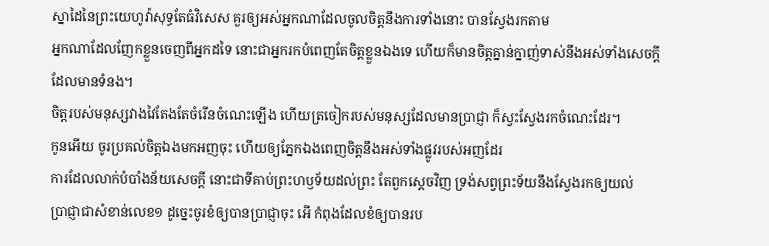ស្នាដៃនៃព្រះយេហូវ៉ាសុទ្ធតែធំវិសេស គួរឲ្យអស់អ្នកណាដែលចូលចិត្តនឹងការទាំងនោះ បានស្វែងរកតាម
អ្នកណាដែលញែកខ្លួនចេញពីអ្នកដទៃ នោះជាអ្នករកបំពេញតែចិត្តខ្លួនឯងទេ ហើយក៏មានចិត្តគ្នាន់ក្នាញ់ទាស់នឹងអស់ទាំងសេចក្ដីដែលមានទំនង។
ចិត្តរបស់មនុស្សវាងវៃតែងតែចំរើនចំណេះឡើង ហើយត្រចៀករបស់មនុស្សដែលមានប្រាជ្ញា ក៏ស្វះស្វែងរកចំណេះដែរ។
កូនអើយ ចូរប្រគល់ចិត្តឯងមកអញចុះ ហើយឲ្យភ្នែកឯងពេញចិត្តនឹងអស់ទាំងផ្លូវរបស់អញដែរ
ការដែលលាក់បំបាំងន័យសេចក្ដី នោះជាទីគាប់ព្រះហឫទ័យដល់ព្រះ តែពួកស្តេចវិញ ទ្រង់សព្វព្រះទ័យនឹងស្វែងរកឲ្យយល់
ប្រាជ្ញាជាសំខាន់លេខ១ ដូច្នេះចូរខំឲ្យបានប្រាជ្ញាចុះ អើ កំពុងដែលខំឲ្យបានរប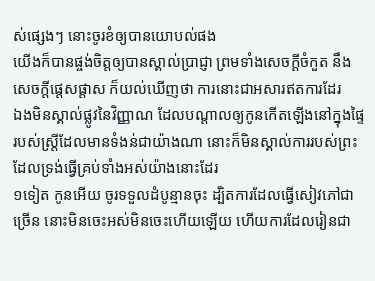ស់ផ្សេងៗ នោះចូរខំឲ្យបានយោបល់ផង
យើងក៏បានផ្ចង់ចិត្តឲ្យបានស្គាល់ប្រាជ្ញា ព្រមទាំងសេចក្ដីចំកួត នឹងសេចក្ដីផ្តេសផ្តាស ក៏យល់ឃើញថា ការនោះជាអសារឥតការដែរ
ឯងមិនស្គាល់ផ្លូវនៃវិញ្ញាណ ដែលបណ្តាលឲ្យកូនកើតឡើងនៅក្នុងផ្ទៃរបស់ស្ត្រីដែលមានទំងន់ជាយ៉ាងណា នោះក៏មិនស្គាល់ការរបស់ព្រះ ដែលទ្រង់ធ្វើគ្រប់ទាំងអស់យ៉ាងនោះដែរ
១ទៀត កូនអើយ ចូរទទួលដំបូន្មានចុះ ដ្បិតការដែលធ្វើសៀវភៅជាច្រើន នោះមិនចេះអស់មិនចេះហើយឡើយ ហើយការដែលរៀនជា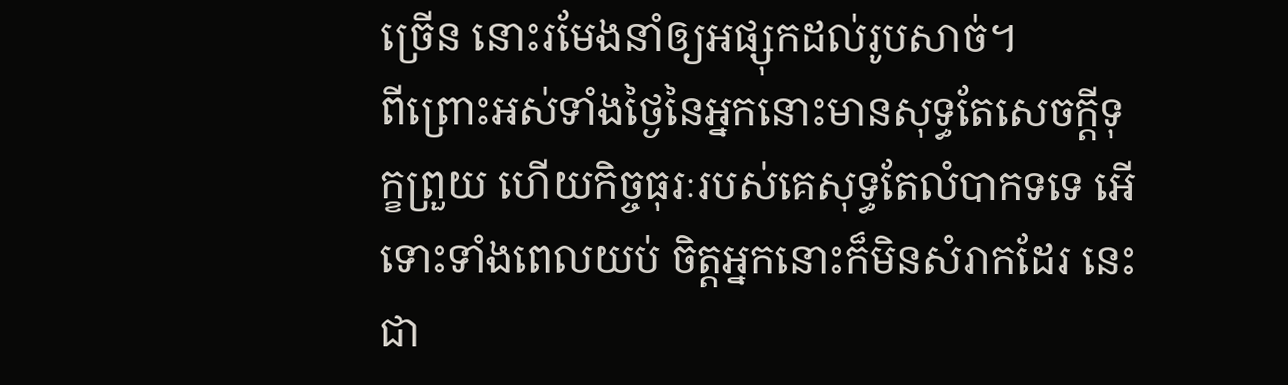ច្រើន នោះរមែងនាំឲ្យអផ្សុកដល់រូបសាច់។
ពីព្រោះអស់ទាំងថ្ងៃនៃអ្នកនោះមានសុទ្ធតែសេចក្ដីទុក្ខព្រួយ ហើយកិច្ចធុរៈរបស់គេសុទ្ធតែលំបាកទទេ អើ ទោះទាំងពេលយប់ ចិត្តអ្នកនោះក៏មិនសំរាកដែរ នេះជា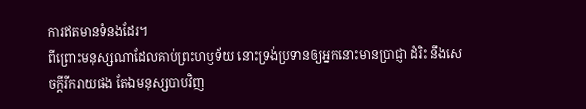ការឥតមានទំនងដែរ។
ពីព្រោះមនុស្សណាដែលគាប់ព្រះហឫទ័យ នោះទ្រង់ប្រទានឲ្យអ្នកនោះមានប្រាជ្ញា ដំរិះ នឹងសេចក្ដីរីករាយផង តែឯមនុស្សបាបវិញ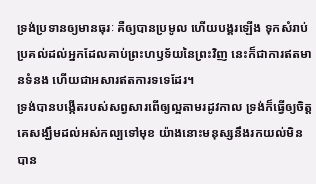ទ្រង់ប្រទានឲ្យមានធុរៈ គឺឲ្យបានប្រមូល ហើយបង្គរឡើង ទុកសំរាប់ប្រគល់ដល់អ្នកដែលគាប់ព្រះហឫទ័យនៃព្រះវិញ នេះក៏ជាការឥតមានទំនង ហើយជាអសារឥតការទទេដែរ។
ទ្រង់បានបង្កើតរបស់សព្វសារពើឲ្យល្អតាមរដូវកាល ទ្រង់ក៏ធ្វើឲ្យចិត្តគេសង្ឃឹមដល់អស់កល្បទៅមុខ យ៉ាងនោះមនុស្សនឹងរកយល់មិនបាន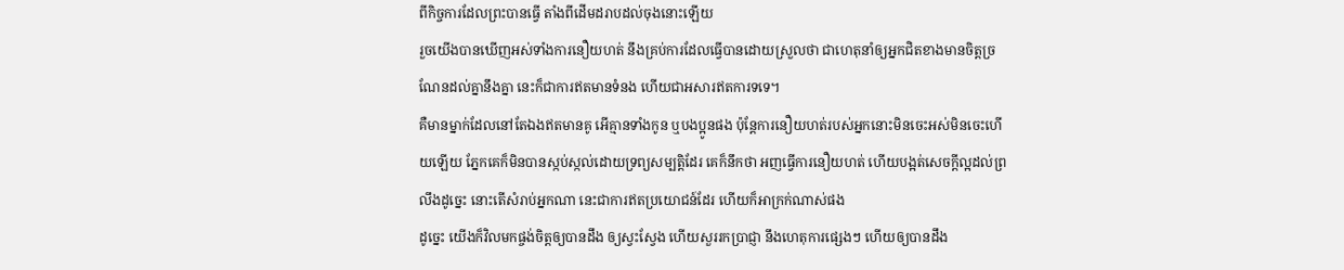ពីកិច្ចការដែលព្រះបានធ្វើ តាំងពីដើមដរាបដល់ចុងនោះឡើយ
រួចយើងបានឃើញអស់ទាំងការនឿយហត់ នឹងគ្រប់ការដែលធ្វើបានដោយស្រួលថា ជាហេតុនាំឲ្យអ្នកជិតខាងមានចិត្តច្រណែនដល់គ្នានឹងគ្នា នេះក៏ជាការឥតមានទំនង ហើយជាអសារឥតការទទេ។
គឺមានម្នាក់ដែលនៅតែឯងឥតមានគូ អើគ្មានទាំងកូន ឬបងប្អូនផង ប៉ុន្តែការនឿយហត់របស់អ្នកនោះមិនចេះអស់មិនចេះហើយឡើយ ភ្នែកគេក៏មិនបានស្កប់ស្កល់ដោយទ្រព្យសម្បត្តិដែរ គេក៏នឹកថា អញធ្វើការនឿយហត់ ហើយបង្អត់សេចក្ដីល្អដល់ព្រលឹងដូច្នេះ នោះតើសំរាប់អ្នកណា នេះជាការឥតប្រយោជន៍ដែរ ហើយក៏អាក្រក់ណាស់ផង
ដូច្នេះ យើងក៏វិលមកផ្ចង់ចិត្តឲ្យបានដឹង ឲ្យស្វះស្វែង ហើយសួររកប្រាជ្ញា នឹងហេតុការផ្សេងៗ ហើយឲ្យបានដឹង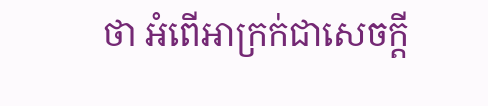ថា អំពើអាក្រក់ជាសេចក្ដី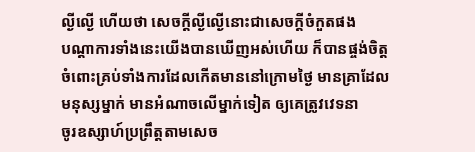ល្ងីល្ងើ ហើយថា សេចក្ដីល្ងីល្ងើនោះជាសេចក្ដីចំកួតផង
បណ្តាការទាំងនេះយើងបានឃើញអស់ហើយ ក៏បានផ្ចង់ចិត្តចំពោះគ្រប់ទាំងការដែលកើតមាននៅក្រោមថ្ងៃ មានគ្រាដែលមនុស្សម្នាក់ មានអំណាចលើម្នាក់ទៀត ឲ្យគេត្រូវវេទនា
ចូរឧស្សាហ៍ប្រព្រឹត្តតាមសេច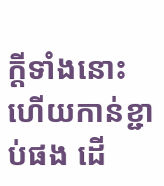ក្ដីទាំងនោះ ហើយកាន់ខ្ជាប់ផង ដើ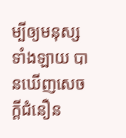ម្បីឲ្យមនុស្សទាំងឡាយ បានឃើញសេចក្ដីជំនឿន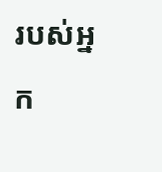របស់អ្នក